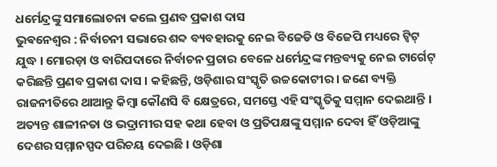ଧର୍ମେନ୍ଦ୍ରଙ୍କୁ ସମାଲୋଚନା କଲେ ପ୍ରଣବ ପ୍ରକାଶ ଦାସ
ଭୁଵନେଶ୍ଵର : ନିର୍ବାଚନୀ ସଭାରେ ଶବ୍ଦ ବ୍ୟବହାରକୁ ନେଇ ବିଜେଡି ଓ ବିଜେପି ମଧ୍ୟରେ ଟ୍ୱିଟ୍ ଯୁଦ୍ଧ । ମୋରଡ଼ା ଓ ବାରିପଦାରେ ନିର୍ବାଚନ ପ୍ରଚାର ବେଳେ ଧର୍ମେନ୍ଦ୍ରଙ୍କ ମନ୍ତବ୍ୟକୁ ନେଇ ଟାର୍ଗେଟ୍ କରିଛନ୍ତି ପ୍ରଣବ ପ୍ରକାଶ ଦାସ । କହିଛନ୍ତି, ଓଡ଼ିଶାର ସଂସ୍କୃତି ଉଚ୍ଚକୋଟୀର । ଜଣେ ବ୍ୟକ୍ତି ରାଜନୀତିରେ ଥାଆନ୍ତୁ କିମ୍ବା କୌଣସି ବି କ୍ଷେତ୍ରରେ, ସମସ୍ତେ ଏହି ସଂସ୍କୃତିକୁ ସମ୍ମାନ ଦେଇଥାନ୍ତି । ଅତ୍ୟନ୍ତ ଶାଳୀନତା ଓ ଭଦ୍ରାମୀର ସହ କଥା ହେବା ଓ ପ୍ରତିପକ୍ଷଙ୍କୁ ସମ୍ମାନ ଦେବା ହିଁ ଓଡ଼ିଆଙ୍କୁ ଦେଶର ସମ୍ମାନସ୍ପଦ ପରିଚୟ ଦେଇଛି । ଓଡ଼ିଶା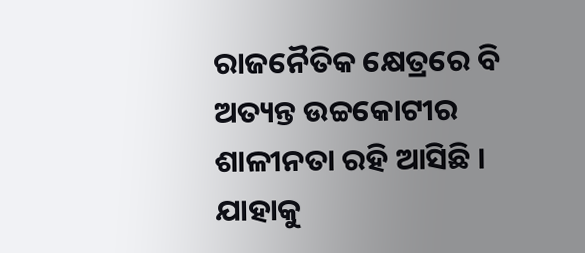ରାଜନୈତିକ କ୍ଷେତ୍ରରେ ବି ଅତ୍ୟନ୍ତ ଉଚ୍ଚକୋଟୀର ଶାଳୀନତା ରହି ଆସିଛି । ଯାହାକୁ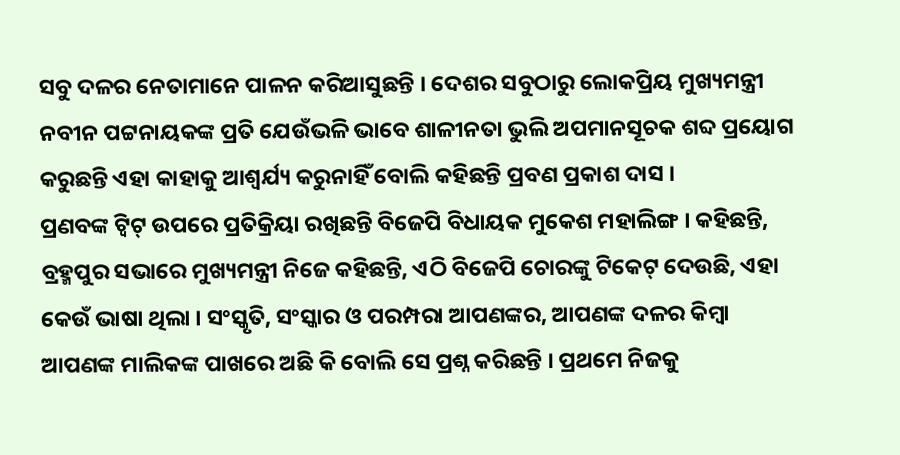ସବୁ ଦଳର ନେତାମାନେ ପାଳନ କରିଆସୁଛନ୍ତି । ଦେଶର ସବୁଠାରୁ ଲୋକପ୍ରିୟ ମୁଖ୍ୟମନ୍ତ୍ରୀ ନବୀନ ପଟ୍ଟନାୟକଙ୍କ ପ୍ରତି ଯେଉଁଭଳି ଭାବେ ଶାଳୀନତା ଭୁଲି ଅପମାନସୂଚକ ଶବ୍ଦ ପ୍ରୟୋଗ କରୁଛନ୍ତି ଏହା କାହାକୁ ଆଶ୍ୱର୍ଯ୍ୟ କରୁନାହିଁ ବୋଲି କହିଛନ୍ତି ପ୍ରବଣ ପ୍ରକାଶ ଦାସ ।
ପ୍ରଣବଙ୍କ ଟ୍ୱିଟ୍ ଉପରେ ପ୍ରତିକ୍ରିୟା ରଖିଛନ୍ତି ବିଜେପି ବିଧାୟକ ମୁକେଶ ମହାଲିଙ୍ଗ । କହିଛନ୍ତି, ବ୍ରହ୍ମପୁର ସଭାରେ ମୁଖ୍ୟମନ୍ତ୍ରୀ ନିଜେ କହିଛନ୍ତି, ଏଠି ବିଜେପି ଚୋରଙ୍କୁ ଟିକେଟ୍ ଦେଉଛି, ଏହା କେଉଁ ଭାଷା ଥିଲା । ସଂସ୍କୃତି, ସଂସ୍କାର ଓ ପରମ୍ପରା ଆପଣଙ୍କର, ଆପଣଙ୍କ ଦଳର କିମ୍ବା ଆପଣଙ୍କ ମାଲିକଙ୍କ ପାଖରେ ଅଛି କି ବୋଲି ସେ ପ୍ରଶ୍ନ କରିଛନ୍ତି । ପ୍ରଥମେ ନିଜକୁ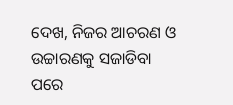ଦେଖ, ନିଜର ଆଚରଣ ଓ ଉଚ୍ଚାରଣକୁ ସଜାଡିବା ପରେ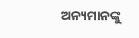ଅନ୍ୟମାନଙ୍କୁ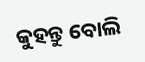କୁହନ୍ତୁ ବୋଲି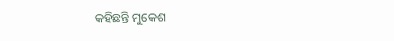କହିଛନ୍ତି ମୁକେଶ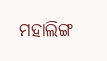ମହାଲିଙ୍ଗ